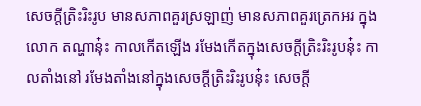សេចក្តីត្រិះរិះរូប មានសភាពគួរស្រឡាញ់ មានសភាពគួរត្រេកអរ ក្នុងលោក តណ្ហានុ៎ះ កាលកើតឡើង រមែងកើតក្នុងសេចក្តីត្រិះរិះរូបនុ៎ះ កាលតាំងនៅ រមែងតាំងនៅក្នុងសេចក្តីត្រិះរិះរូបនុ៎ះ សេចក្តី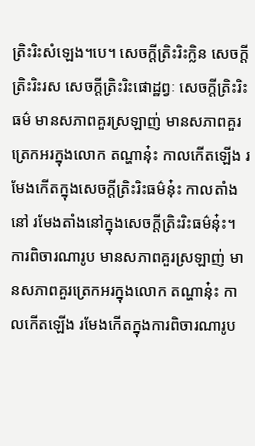ត្រិះរិះសំឡេង។បេ។ សេចក្តីត្រិះរិះក្លិន សេចក្តីត្រិះរិះរស សេចក្តីត្រិះរិះផោដ្ឋព្វៈ សេចក្តីត្រិះរិះធម៌ មានសភាពគួរស្រឡាញ់ មានសភាពគួរត្រេកអរក្នុងលោក តណ្ហានុ៎ះ កាលកើតឡើង រមែងកើតក្នុងសេចក្តីត្រិះរិះធម៌នុ៎ះ កាលតាំងនៅ រមែងតាំងនៅក្នុងសេចក្តីត្រិះរិះធម៌នុ៎ះ។ ការពិចារណារូប មានសភាពគួរស្រឡាញ់ មានសភាពគួរត្រេកអរក្នុងលោក តណ្ហានុ៎ះ កាលកើតឡើង រមែងកើតក្នុងការពិចារណារូប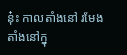នុ៎ះ កាលតាំងនៅ រមែងតាំងនៅក្នុ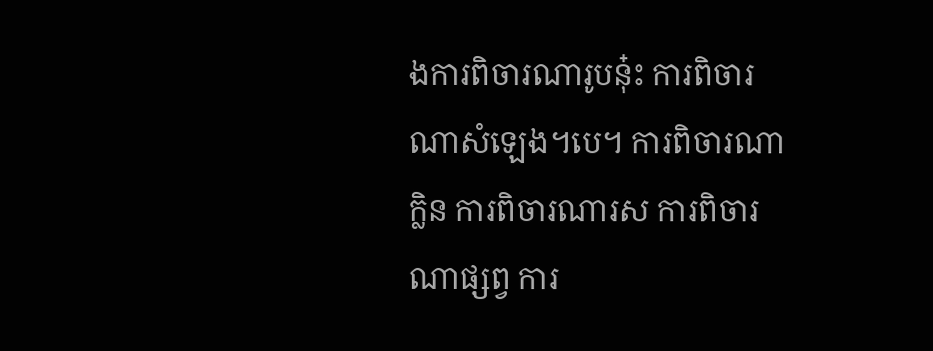ងការពិចារណារូបនុ៎ះ ការពិចារណាសំឡេង។បេ។ ការពិចារណាក្លិន ការពិចារណារស ការពិចារណាផ្សព្វ ការ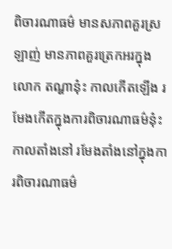ពិចារណាធម៌ មានសភាពគួរស្រឡាញ់ មានភាពគួរត្រេកអរក្នុងលោក តណ្ហានុ៎ះ កាលកើតឡើង រមែងកើតក្នុងការពិចារណាធម៌នុ៎ះ កាលតាំងនៅ រមែងតាំងនៅក្នុងការពិចារណាធម៌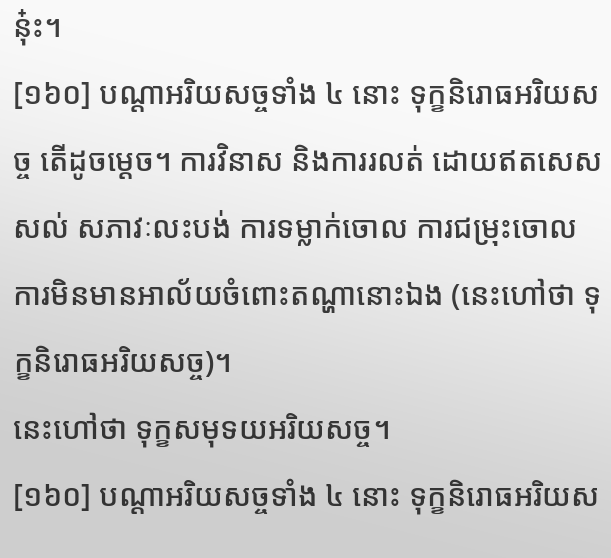នុ៎ះ។
[១៦០] បណ្តាអរិយសច្ចទាំង ៤ នោះ ទុក្ខនិរោធអរិយសច្ច តើដូចម្តេច។ ការវិនាស និងការរលត់ ដោយឥតសេសសល់ សភាវៈលះបង់ ការទម្លាក់ចោល ការជម្រុះចោល ការមិនមានអាល័យចំពោះតណ្ហានោះឯង (នេះហៅថា ទុក្ខនិរោធអរិយសច្ច)។
នេះហៅថា ទុក្ខសមុទយអរិយសច្ច។
[១៦០] បណ្តាអរិយសច្ចទាំង ៤ នោះ ទុក្ខនិរោធអរិយស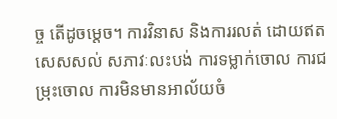ច្ច តើដូចម្តេច។ ការវិនាស និងការរលត់ ដោយឥតសេសសល់ សភាវៈលះបង់ ការទម្លាក់ចោល ការជម្រុះចោល ការមិនមានអាល័យចំ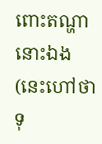ពោះតណ្ហានោះឯង (នេះហៅថា ទុ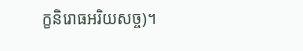ក្ខនិរោធអរិយសច្ច)។